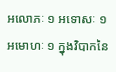អលោភៈ ១ អទោសៈ ១ អមោហៈ ១ ក្នុងវិបាកនៃ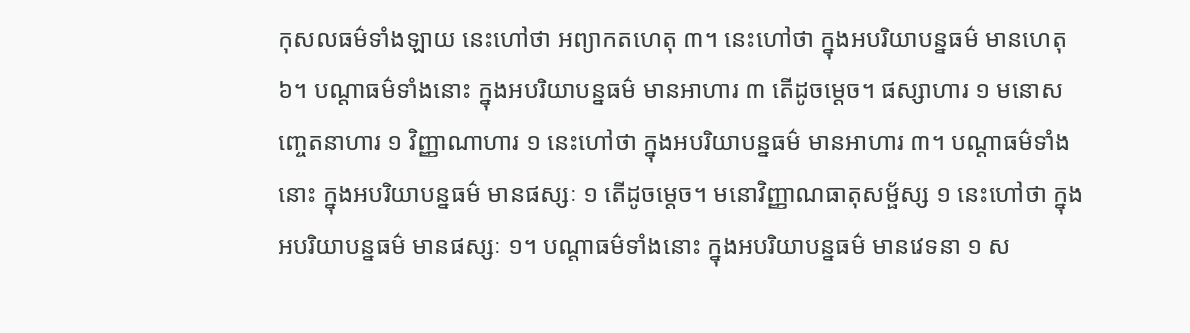កុសលធម៌ទាំងឡាយ នេះហៅថា អព្យាកតហេតុ ៣។ នេះហៅថា ក្នុងអបរិយាបន្នធម៌ មានហេតុ ៦។ បណ្ដាធម៌ទាំងនោះ ក្នុងអបរិយាបន្នធម៌ មានអាហារ ៣ តើដូចម្ដេច។ ផស្សាហារ ១ មនោសញ្ចេតនាហារ ១ វិញ្ញាណាហារ ១ នេះហៅថា ក្នុងអបរិយាបន្នធម៌ មានអាហារ ៣។ បណ្ដាធម៌ទាំងនោះ ក្នុងអបរិយាបន្នធម៌ មានផស្សៈ ១ តើដូចម្តេច។ មនោវិញ្ញាណធាតុសម្ផ័ស្ស ១ នេះហៅថា ក្នុងអបរិយាបន្នធម៌ មានផស្សៈ ១។ បណ្តាធម៌ទាំងនោះ ក្នុងអបរិយាបន្នធម៌ មានវេទនា ១ ស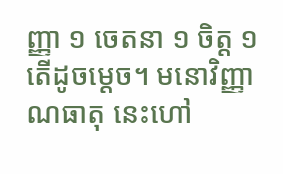ញ្ញា ១ ចេតនា ១ ចិត្ត ១ តើដូចម្ដេច។ មនោវិញ្ញាណធាតុ នេះហៅ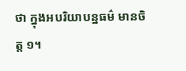ថា ក្នុងអបរិយាបន្នធម៌ មានចិត្ត ១។